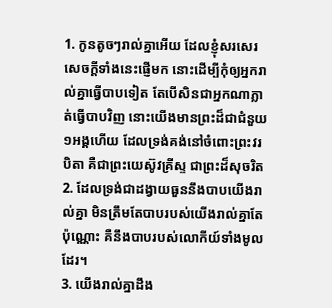1. កូនតូចៗរាល់គ្នាអើយ ដែលខ្ញុំសរសេរសេចក្តីទាំងនេះផ្ញើមក នោះដើម្បីកុំឲ្យអ្នករាល់គ្នាធ្វើបាបទៀត តែបើសិនជាអ្នកណាភ្លាត់ធ្វើបាបវិញ នោះយើងមានព្រះដ៏ជាជំនួយ១អង្គហើយ ដែលទ្រង់គង់នៅចំពោះព្រះវរបិតា គឺជាព្រះយេស៊ូវគ្រីស្ទ ជាព្រះដ៏សុចរិត
2. ដែលទ្រង់ជាដង្វាយធួននឹងបាបយើងរាល់គ្នា មិនត្រឹមតែបាបរបស់យើងរាល់គ្នាតែប៉ុណ្ណោះ គឺនឹងបាបរបស់លោកីយ៍ទាំងមូលដែរ។
3. យើងរាល់គ្នាដឹង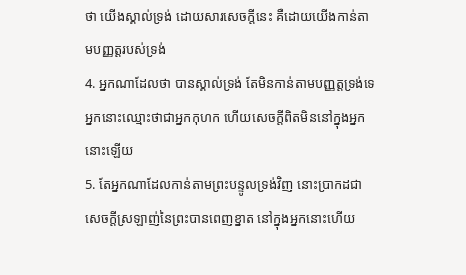ថា យើងស្គាល់ទ្រង់ ដោយសារសេចក្តីនេះ គឺដោយយើងកាន់តាមបញ្ញត្តរបស់ទ្រង់
4. អ្នកណាដែលថា បានស្គាល់ទ្រង់ តែមិនកាន់តាមបញ្ញត្តទ្រង់ទេ អ្នកនោះឈ្មោះថាជាអ្នកកុហក ហើយសេចក្តីពិតមិននៅក្នុងអ្នកនោះឡើយ
5. តែអ្នកណាដែលកាន់តាមព្រះបន្ទូលទ្រង់វិញ នោះប្រាកដជាសេចក្តីស្រឡាញ់នៃព្រះបានពេញខ្នាត នៅក្នុងអ្នកនោះហើយ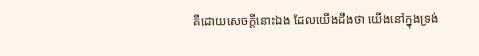គឺដោយសេចក្តីនោះឯង ដែលយើងដឹងថា យើងនៅក្នុងទ្រង់